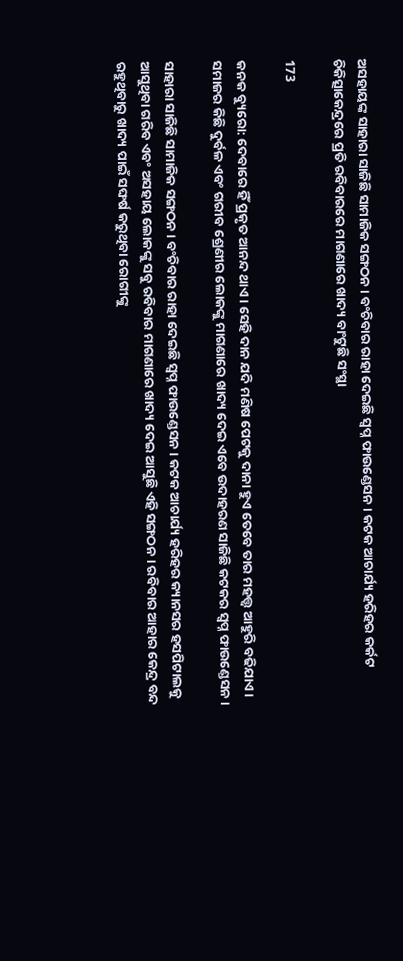ଅସହାୟଙ୍କ ସାହାରା ସାଜିଛି ସାମାଜିକ ସଙ୍ଗଠନ । ବଂଚିବାର ରାହା ଦେଇଛି ସ୍ୱପ୍ନ ଫାଉଣ୍ଡେସନ । କଟକ ଆଚାର୍ଯ୍ୟ ହରିହର କର୍କଟ ଚିକିତ୍ସାକେନ୍ଦ୍ରରେ ପ୍ରତି ରବିବାରରେ ମାଗଣାରେ ଖାଦ୍ୟ ବାଂଟୁଛି ସଂସ୍ଥା

173

କନକ ବ୍ୟୁରୋ: ଦେବାରେ ହିଁ ପ୍ରକୃତ ଆନନ୍ଦ ଥାଏ । ସେହି ଦାନ ଯଦି ମଣିଷ ପେଟକୁ ଦାନା ହୁଏ ତେବେ ତାର ମହତ୍ତ୍ୱ ଆହୁରି ବଢିଯାଏ । ସମାଜର କିଛି ଦୁର୍ବଳ ଏବଂ ଗରୀବ ଶ୍ରେଣୀର ଲୋକଙ୍କୁ ମାଗଣାରେ ଖାଦ୍ୟ ଦେଇ ଏବେ ଉଦାହରଣ ସାଜିଛି କଟକର ସ୍ୱପ୍ନ ଫାଉଣ୍ଡେସନ ।

ସାହାରା ସାଜିଛି ସାମାଜିକ ସଙ୍ଗଠନ । ବଂଚିବାର ରାହା ଦେଇଛି ସ୍ୱପ୍ନ ଫାଉଣ୍ଡେସନ । କଟକ ଆଚାର୍ଯ୍ୟ ହରିହର କ୍ୟାନସର ହସପିଟାଲକୁ ଆସୁଥିବା ଗରିବ ଏବଂ ଅସହାୟ ଲୋକଙ୍କୁ ସବୁ ରବିବାର ମାଗଣାରେ ଖାଦ୍ୟ ଦେଇ ଆସୁଛି ଏହି ସଙ୍ଗଠନ । ରବିବାର ଆହାର କେନ୍ଦ୍ର ବନ୍ଦ ରହୁଥିବାରୁ ଖାଦ୍ୟ ପାଇଁ ସଙ୍ଘର୍ଷ କରୁଥିବା ରୋଗୀଙ୍କୁ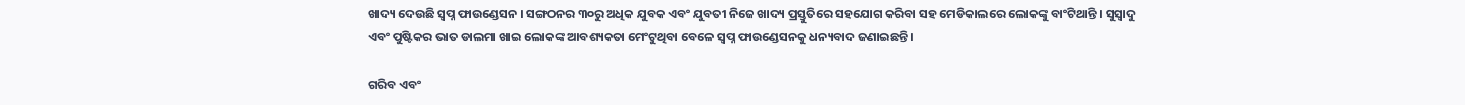ଖାଦ୍ୟ ଦେଉଛି ସ୍ୱପ୍ନ ଫାଉଣ୍ଡେସନ । ସଙ୍ଗଠନର ୩୦ରୁ ଅଧିକ ଯୁବକ ଏବଂ ଯୁବତୀ ନିଜେ ଖାଦ୍ୟ ପ୍ରସ୍ତୁତିରେ ସହଯୋଗ କରିବା ସହ ମେଡିକାଲରେ ଲୋକଙ୍କୁ ବାଂଟିଥାନ୍ତି । ସୁସ୍ୱାଦୁ ଏବଂ ପୁଷ୍ଟିକର ଭାତ ଡାଲମା ଖାଇ ଲୋକଙ୍କ ଆବଶ୍ୟକତା ମେଂଟୁଥିବା ବେଳେ ସ୍ୱପ୍ନ ଫାଉଣ୍ଡେସନକୁ ଧନ୍ୟବାଦ ଜଣାଇଛନ୍ତି ।

ଗରିବ ଏବଂ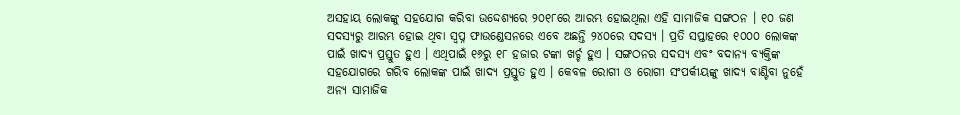ଅସହାୟ ଲୋକଙ୍କୁ ସହଯୋଗ କରିବା ଉଦ୍ଦେଶ୍ୟରେ ୨୦୧୮ରେ ଆରମ୍ଭ ହୋଇଥିଲା ଏହି ସାମାଜିକ ସଙ୍ଗଠନ । ୧୦ ଜଣ ସଦସ୍ୟରୁ ଆରମ୍ଭ ହୋଇ ଥିବା ସ୍ୱପ୍ନ ଫାଉଣ୍ଡେସନରେ ଏବେ ଅଛନ୍ତି ୨୪୦ରେ ସଦସ୍ୟ । ପ୍ରତି ସପ୍ତାହରେ ୧୦୦୦ ଲୋକଙ୍କ ପାଇଁ ଖାଦ୍ୟ ପ୍ରସ୍ତୁତ ହୁଏ । ଏଥିପାଇଁ ୧୬ରୁ ୧୮ ହଜାର ଟଙ୍କା ଖର୍ଚ୍ଚ ହୁଏ । ସଙ୍ଗଠନର ସଦସ୍ୟ ଏବଂ ବଦାନ୍ୟ ବ୍ୟକ୍ତିଙ୍କ ସହଯୋଗରେ ଗରିବ ଲୋକଙ୍କ ପାଇଁ ଖାଦ୍ୟ ପ୍ରସ୍ତୁତ ହୁଏ । କେବଳ ରୋଗୀ ଓ ରୋଗୀ ସଂପର୍କୀୟଙ୍କୁ ଖାଦ୍ୟ ବାଣ୍ଟିବା ନୁହେଁ ଅନ୍ୟ ସାମାଜିକ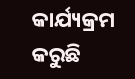କାର୍ଯ୍ୟକ୍ରମ କରୁଛି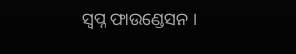ସ୍ୱପ୍ନ ଫାଉଣ୍ଡେସନ ।